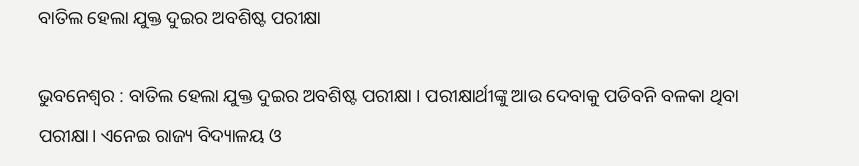ବାତିଲ ହେଲା ଯୁକ୍ତ ଦୁଇର ଅବଶିଷ୍ଟ ପରୀକ୍ଷା

ଭୁବନେଶ୍ବର : ବାତିଲ ହେଲା ଯୁକ୍ତ ଦୁଇର ଅବଶିଷ୍ଟ ପରୀକ୍ଷା । ପରୀକ୍ଷାର୍ଥୀଙ୍କୁ ଆଉ ଦେବାକୁ ପଡିବନି ବଳକା ଥିବା ପରୀକ୍ଷା। ଏନେଇ ରାଜ୍ୟ ବିଦ୍ୟାଳୟ ଓ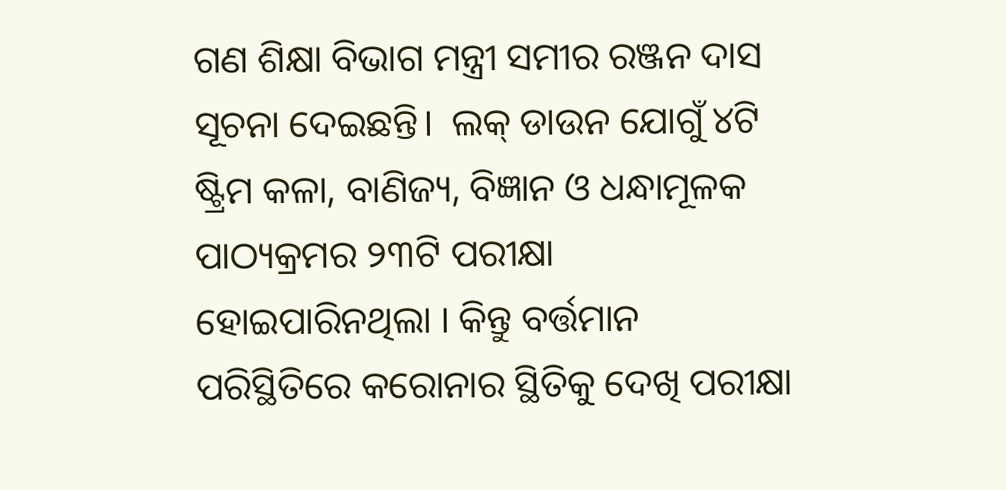ଗଣ ଶିକ୍ଷା ବିଭାଗ ମନ୍ତ୍ରୀ ସମୀର ରଞ୍ଜନ ଦାସ ସୂଚନା ଦେଇଛନ୍ତି।  ଲକ୍ ଡାଉନ ଯୋଗୁଁ ୪ଟି ଷ୍ଟ୍ରିମ କଳା, ବାଣିଜ୍ୟ, ବିଜ୍ଞାନ ଓ ଧନ୍ଧାମୂଳକ ପାଠ୍ୟକ୍ରମର ୨୩ଟି ପରୀକ୍ଷା ହୋଇପାରିନଥିଲା । କିନ୍ତୁ ବର୍ତ୍ତମାନ ପରିସ୍ଥିତିରେ କରୋନାର ସ୍ଥିତିକୁ ଦେଖି ପରୀକ୍ଷା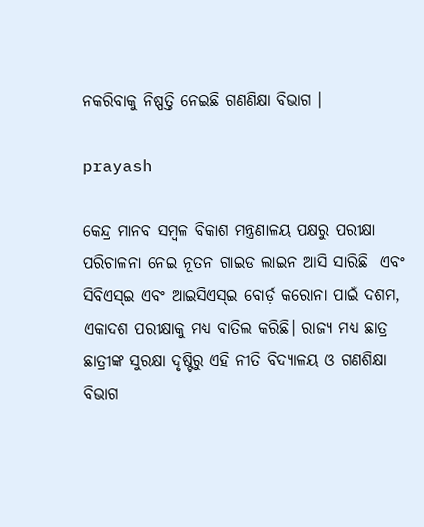ନକରିବାକୁ ନିଷ୍ପତ୍ତି ନେଇଛି ଗଣଣିକ୍ଷା ବିଭାଗ ।

prayash

କେନ୍ଦ୍ର ମାନବ ସମ୍ବଳ ବିକାଶ ମନ୍ତ୍ରଣାଳୟ ପକ୍ଷରୁ ପରୀକ୍ଷା ପରିଚାଳନା ନେଇ ନୂତନ ଗାଇଡ ଲାଇନ ଆସି ସାରିଛି  ଏବଂ ସିବିଏସ୍‌ଇ ଏବଂ ଆଇସିଏସ୍‌ଇ ବୋର୍ଡ଼ କରୋନା ପାଇଁ ଦଶମ, ଏକାଦଶ ପରୀକ୍ଷାକୁ ମଧ୍ୟ ବାତିଲ କରିଛି। ରାଜ୍ୟ ମଧ୍ୟ ଛାତ୍ର ଛାତ୍ରୀଙ୍କ ସୁରକ୍ଷା ଦୃଷ୍ଟିରୁ ଏହି ନୀତି ବିଦ୍ୟାଳୟ ଓ ଗଣଶିକ୍ଷା ବିଭାଗ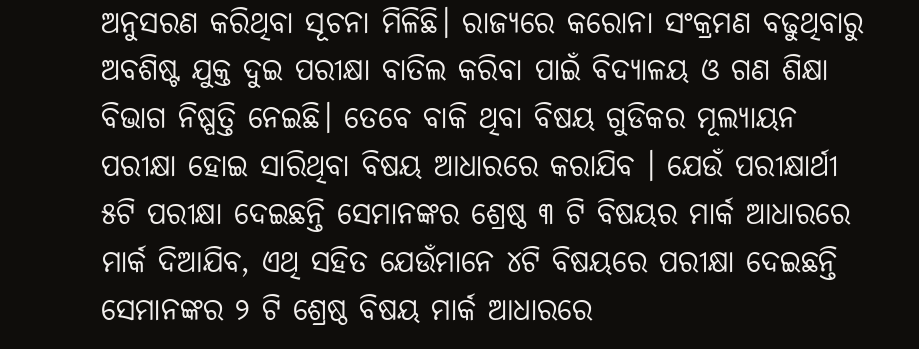ଅନୁସରଣ କରିଥିବା ସୂଚନା ମିଳିଛି। ରାଜ୍ୟରେ କରୋନା ସଂକ୍ରମଣ ବଢୁଥିବାରୁ ଅବଶିଷ୍ଟ ଯୁକ୍ତ ଦୁଇ ପରୀକ୍ଷା ବାତିଲ କରିବା ପାଇଁ ବିଦ୍ୟାଳୟ ଓ ଗଣ ଶିକ୍ଷା ବିଭାଗ ନିଷ୍ପତ୍ତି ନେଇଛି। ତେବେ ବାକି ଥିବା ବିଷୟ ଗୁଡିକର ମୂଲ୍ୟାୟନ ପରୀକ୍ଷା ହୋଇ ସାରିଥିବା ବିଷୟ ଆଧାରରେ କରାଯିବ । ଯେଉଁ ପରୀକ୍ଷାର୍ଥୀ ୫ଟି ପରୀକ୍ଷା ଦେଇଛନ୍ତି ସେମାନଙ୍କର ଶ୍ରେଷ୍ଠ ୩ ଟି ବିଷୟର ମାର୍କ ଆଧାରରେ ମାର୍କ ଦିଆଯିବ, ଏଥି ସହିତ ଯେଉଁମାନେ ୪ଟି ବିଷୟରେ ପରୀକ୍ଷା ଦେଇଛନ୍ତି ସେମାନଙ୍କର ୨ ଟି ଶ୍ରେଷ୍ଠ ବିଷୟ ମାର୍କ ଆଧାରରେ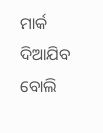ମାର୍କ ଦିଆଯିବ  ବୋଲି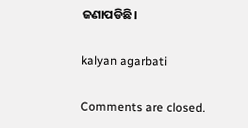ଜଣାପଡିଛି।

kalyan agarbati

Comments are closed.